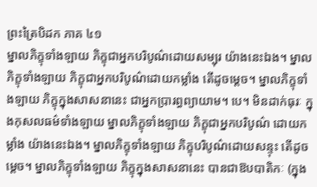ព្រះត្រៃបិដក ភាគ ៤១
ម្នាលភិក្ខុទាំងឡាយ ភិក្ខុជាអ្នកបរិបូណ៌ដោយសម្បុរ យ៉ាងនេះឯង។ ម្នាលភិក្ខុទាំងឡាយ ភិក្ខុជាអ្នកបរិបូណ៌ដោយកម្លាំង តើដូចម្ដេច។ ម្នាលភិក្ខុទាំងឡាយ ភិក្ខុក្នុងសាសនានេះ ជាអ្នកប្រារព្ធព្យាយាម។ បេ។ មិនដាក់ធុរៈ ក្នុងកុសលធម៌ទាំងឡាយ ម្នាលភិក្ខុទាំងឡាយ ភិក្ខុជាអ្នកបរិបូណ៌ ដោយកម្លាំង យ៉ាងនេះឯង។ ម្នាលភិក្ខុទាំងឡាយ ភិក្ខុបរិបូណ៌ដោយសន្ទុះ តើដូចម្ដេច។ ម្នាលភិក្ខុទាំងឡាយ ភិក្ខុក្នុងសាសនានេះ បានជាឱបបាតិកៈ (ក្នុង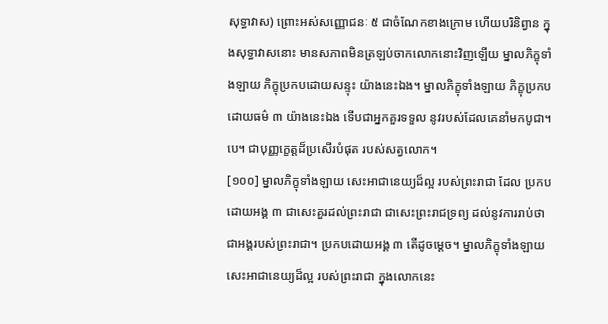សុទ្ធាវាស) ព្រោះអស់សញ្ញោជនៈ ៥ ជាចំណែកខាងក្រោម ហើយបរិនិព្វាន ក្នុងសុទ្ធាវាសនោះ មានសភាពមិនត្រឡប់ចាកលោកនោះវិញឡើយ ម្នាលភិក្ខុទាំងឡាយ ភិក្ខុប្រកបដោយសន្ទុះ យ៉ាងនេះឯង។ ម្នាលភិក្ខុទាំងឡាយ ភិក្ខុប្រកបដោយធម៌ ៣ យ៉ាងនេះឯង ទើបជាអ្នកគួរទទួល នូវរបស់ដែលគេនាំមកបូជា។ បេ។ ជាបុញ្ញក្ខេត្តដ៏ប្រសើរបំផុត របស់សត្វលោក។
[១០០] ម្នាលភិក្ខុទាំងឡាយ សេះអាជានេយ្យដ៏ល្អ របស់ព្រះរាជា ដែល ប្រកបដោយអង្គ ៣ ជាសេះគួរដល់ព្រះរាជា ជាសេះព្រះរាជទ្រព្យ ដល់នូវការរាប់ថា ជាអង្គរបស់ព្រះរាជា។ ប្រកបដោយអង្គ ៣ តើដូចម្ដេច។ ម្នាលភិក្ខុទាំងឡាយ សេះអាជានេយ្យដ៏ល្អ របស់ព្រះរាជា ក្នុងលោកនេះ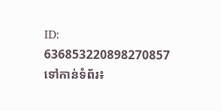ID: 636853220898270857
ទៅកាន់ទំព័រ៖